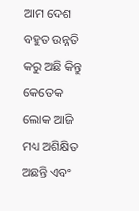ଆମ ଦେଶ ବହୁତ ଉନ୍ନତି କରୁ ଅଛି କିନ୍ତୁ କେତେକ ଲୋକ ଆଜି ମଧ୍ୟ ଅଶିକ୍ଷିତ ଅଛନ୍ତି ଏବଂ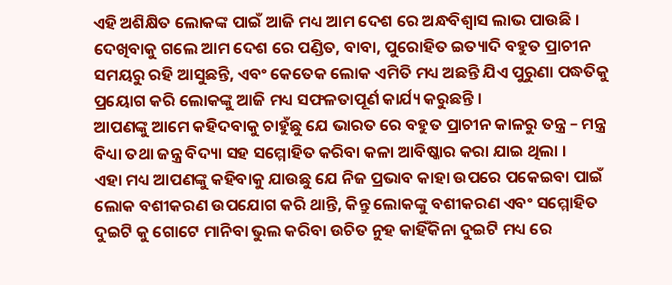ଏହି ଅଶିକ୍ଷିତ ଲୋକଙ୍କ ପାଇଁ ଆଜି ମଧ୍ୟ ଆମ ଦେଶ ରେ ଅନ୍ଧବିଶ୍ଵାସ ଲାଭ ପାଉଛି । ଦେଖିବାକୁ ଗଲେ ଆମ ଦେଶ ରେ ପଣ୍ଡିତ, ବାବା, ପୁରୋହିତ ଇତ୍ୟାଦି ବହୁତ ପ୍ରାଚୀନ ସମୟରୁ ରହି ଆସୁଛନ୍ତି, ଏବଂ କେତେକ ଲୋକ ଏମିତି ମଧ୍ୟ ଅଛନ୍ତି ଯିଏ ପୁରୁଣା ପଦ୍ଧତିକୁ ପ୍ରୟୋଗ କରି ଲୋକଙ୍କୁ ଆଜି ମଧ୍ୟ ସଫଳତାପୂର୍ଣ କାର୍ଯ୍ୟ କରୁଛନ୍ତି ।
ଆପଣଙ୍କୁ ଆମେ କହିଦବାକୁ ଚାହୁଁଛୁ ଯେ ଭାରତ ରେ ବହୁତ ପ୍ରାଚୀନ କାଳରୁ ତନ୍ତ୍ର – ମନ୍ତ୍ର ବିଧ୍ୟା ତଥା ଜନ୍ତ୍ର ବିଦ୍ୟା ସହ ସମ୍ମୋହିତ କରିବା କଳା ଆବିଷ୍କାର କରା ଯାଇ ଥିଲା ।
ଏହା ମଧ୍ୟ ଆପଣଙ୍କୁ କହିବାକୁ ଯାଉଛୁ ଯେ ନିଜ ପ୍ରଭାବ କାହା ଉପରେ ପକେଇବା ପାଇଁ ଲୋକ ବଶୀକରଣ ଉପଯୋଗ କରି ଥାନ୍ତି, କିନ୍ତୁ ଲୋକଙ୍କୁ ବଶୀକରଣ ଏବଂ ସମ୍ମୋହିତ ଦୁଇଟି କୁ ଗୋଟେ ମାନିବା ଭୁଲ କରିବା ଉଚିତ ନୁହ କାହିଁକିନା ଦୁଇଟି ମଧ୍ୟ ରେ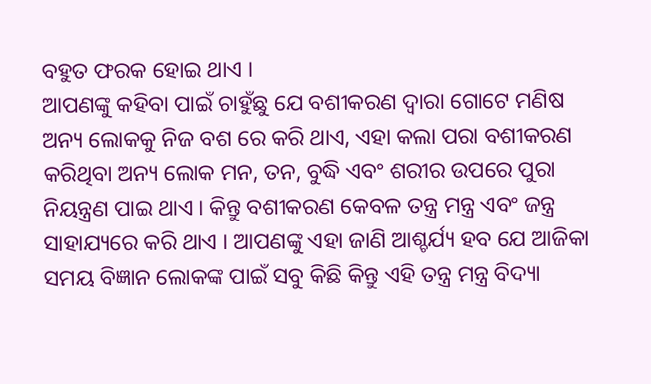ବହୁତ ଫରକ ହୋଇ ଥାଏ ।
ଆପଣଙ୍କୁ କହିବା ପାଇଁ ଚାହୁଁଛୁ ଯେ ବଶୀକରଣ ଦ୍ଵାରା ଗୋଟେ ମଣିଷ ଅନ୍ୟ ଲୋକକୁ ନିଜ ବଶ ରେ କରି ଥାଏ, ଏହା କଲା ପରା ବଶୀକରଣ କରିଥିବା ଅନ୍ୟ ଲୋକ ମନ, ତନ, ବୁଦ୍ଧି ଏବଂ ଶରୀର ଉପରେ ପୁରା ନିୟନ୍ତ୍ରଣ ପାଇ ଥାଏ । କିନ୍ତୁ ବଶୀକରଣ କେବଳ ତନ୍ତ୍ର ମନ୍ତ୍ର ଏବଂ ଜନ୍ତ୍ର ସାହାଯ୍ୟରେ କରି ଥାଏ । ଆପଣଙ୍କୁ ଏହା ଜାଣି ଆଶ୍ଚର୍ଯ୍ୟ ହବ ଯେ ଆଜିକା ସମୟ ବିଜ୍ଞାନ ଲୋକଙ୍କ ପାଇଁ ସବୁ କିଛି କିନ୍ତୁ ଏହି ତନ୍ତ୍ର ମନ୍ତ୍ର ବିଦ୍ୟା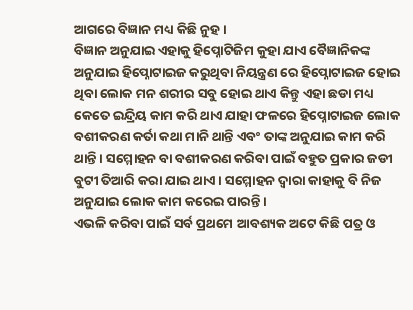ଆଗରେ ବିଜ୍ଞାନ ମଧ୍ୟ କିଛି ନୁହ ।
ବିଜ୍ଞାନ ଅନୁଯାଇ ଏହାକୁ ହିପ୍ନୋଟିଜିମ କୁହା ଯାଏ ବୈଜ୍ଞାନିକଙ୍କ ଅନୁଯାଇ ହିପ୍ନୋଟାଇଜ କରୁଥିବା ନିୟନ୍ତ୍ରଣ ରେ ହିପ୍ନୋଟାଇଜ ହୋଇ ଥିବା ଲୋକ ମନ ଶରୀର ସବୁ ହୋଇ ଥାଏ କିନ୍ତୁ ଏହା ଛଡା ମଧ୍ୟ କେତେ ଇନ୍ଦ୍ରିୟ କାମ କରି ଥାଏ ଯାହା ଫଳରେ ହିପ୍ନୋଟାଇଜ ଲୋକ ବଶୀକରଣ କର୍ତା କଥା ମାନି ଥାନ୍ତି ଏବଂ ତାଙ୍କ ଅନୁଯାଇ କାମ କରି ଥାନ୍ତି । ସମ୍ମୋହନ ବା ବଶୀକରଣ କରିବା ପାଇଁ ବହୁତ ପ୍ରକାର ଜଡୀ ବୁଟୀ ତିଆରି କରା ଯାଇ ଥାଏ । ସମ୍ମୋହନ ଦ୍ଵାରା କାହାକୁ ବି ନିଜ ଅନୁଯାଇ ଲୋକ କାମ କରେଇ ପାରନ୍ତି ।
ଏଭଳି କରିବା ପାଇଁ ସର୍ବ ପ୍ରଥମେ ଆବଶ୍ୟକ ଅଟେ କିଛି ପତ୍ର ଓ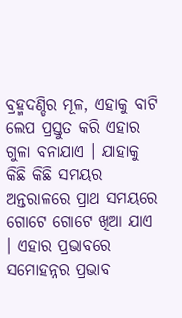ବ୍ରହ୍ମଦଣ୍ଡିର ମୂଳ, ଏହାକୁ ବାଟି ଲେପ ପ୍ରସ୍ତୁତ କରି ଏହାର ଗୁଳା ବନାଯାଏ । ଯାହାକୁ କିଛି କିଛି ସମୟର ଅନ୍ତରାଳରେ ପ୍ରାଥ ସମୟରେ ଗୋଟେ ଗୋଟେ ଖିଆ ଯାଏ । ଏହାର ପ୍ରଭାବରେ ସମୋହନ୍ନର ପ୍ରଭାବ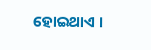ହୋଇଥାଏ ।